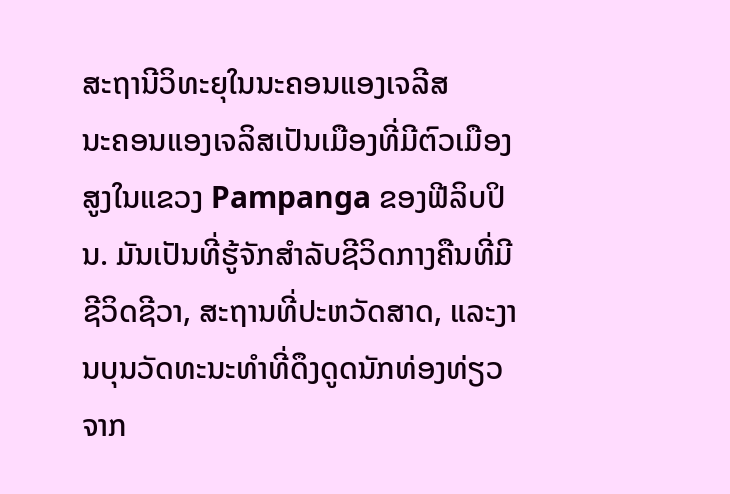ສະຖານີວິທະຍຸໃນນະຄອນແອງເຈລີສ
ນະຄອນແອງເຈລິສເປັນເມືອງທີ່ມີຕົວເມືອງສູງໃນແຂວງ Pampanga ຂອງຟີລິບປິນ. ມັນເປັນທີ່ຮູ້ຈັກສໍາລັບຊີວິດກາງຄືນທີ່ມີຊີວິດຊີວາ, ສະຖານທີ່ປະຫວັດສາດ, ແລະງານບຸນວັດທະນະທໍາທີ່ດຶງດູດນັກທ່ອງທ່ຽວຈາກ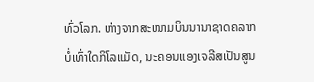ທົ່ວໂລກ. ຫ່າງຈາກສະໜາມບິນນານາຊາດຄລາກບໍ່ເທົ່າໃດກິໂລແມັດ, ນະຄອນແອງເຈລີສເປັນສູນ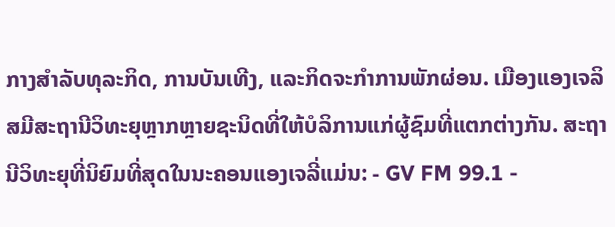ກາງສໍາລັບທຸລະກິດ, ການບັນເທີງ, ແລະກິດຈະກໍາການພັກຜ່ອນ. ເມືອງແອງເຈລິສມີສະຖານີວິທະຍຸຫຼາກຫຼາຍຊະນິດທີ່ໃຫ້ບໍລິການແກ່ຜູ້ຊົມທີ່ແຕກຕ່າງກັນ. ສະຖານີວິທະຍຸທີ່ນິຍົມທີ່ສຸດໃນນະຄອນແອງເຈລີ່ແມ່ນ: - GV FM 99.1 -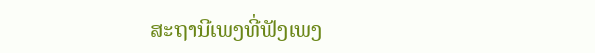ສະຖານີເພງທີ່ຟັງເພງ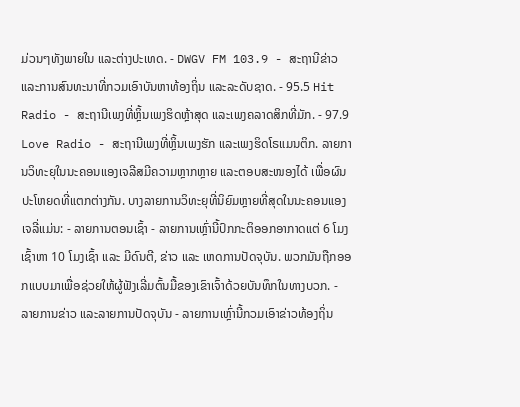ມ່ວນໆທັງພາຍໃນ ແລະຕ່າງປະເທດ. - DWGV FM 103.9 - ສະຖານີຂ່າວ ແລະການສົນທະນາທີ່ກວມເອົາບັນຫາທ້ອງຖິ່ນ ແລະລະດັບຊາດ. - 95.5 Hit Radio - ສະຖານີເພງທີ່ຫຼິ້ນເພງຮິດຫຼ້າສຸດ ແລະເພງຄລາດສິກທີ່ມັກ. - 97.9 Love Radio - ສະຖານີເພງທີ່ຫຼິ້ນເພງຮັກ ແລະເພງຮິດໂຣແມນຕິກ. ລາຍການວິທະຍຸໃນນະຄອນແອງເຈລີສມີຄວາມຫຼາກຫຼາຍ ແລະຕອບສະໜອງໄດ້ ເພື່ອຜົນປະໂຫຍດທີ່ແຕກຕ່າງກັນ. ບາງລາຍການວິທະຍຸທີ່ນິຍົມຫຼາຍທີ່ສຸດໃນນະຄອນແອງເຈລີ່ແມ່ນ: - ລາຍການຕອນເຊົ້າ - ລາຍການເຫຼົ່ານີ້ປົກກະຕິອອກອາກາດແຕ່ 6 ໂມງເຊົ້າຫາ 10 ໂມງເຊົ້າ ແລະ ມີດົນຕີ, ຂ່າວ ແລະ ເຫດການປັດຈຸບັນ. ພວກມັນຖືກອອກແບບມາເພື່ອຊ່ວຍໃຫ້ຜູ້ຟັງເລີ່ມຕົ້ນມື້ຂອງເຂົາເຈົ້າດ້ວຍບັນທຶກໃນທາງບວກ. - ລາຍການຂ່າວ ແລະລາຍການປັດຈຸບັນ - ລາຍການເຫຼົ່ານີ້ກວມເອົາຂ່າວທ້ອງຖິ່ນ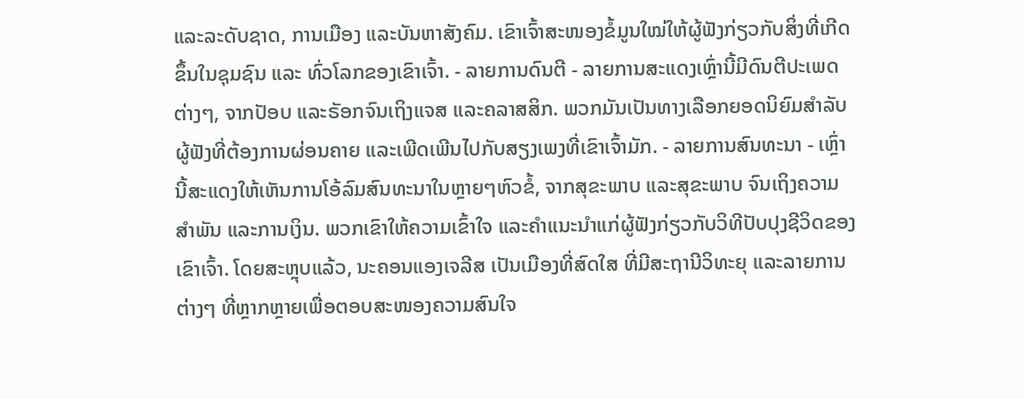ແລະລະດັບຊາດ, ການເມືອງ ແລະບັນຫາສັງຄົມ. ເຂົາເຈົ້າສະໜອງຂໍ້ມູນໃໝ່ໃຫ້ຜູ້ຟັງກ່ຽວກັບສິ່ງທີ່ເກີດຂຶ້ນໃນຊຸມຊົນ ແລະ ທົ່ວໂລກຂອງເຂົາເຈົ້າ. - ລາຍການດົນຕີ - ລາຍການສະແດງເຫຼົ່ານີ້ມີດົນຕີປະເພດຕ່າງໆ, ຈາກປັອບ ແລະຣັອກຈົນເຖິງແຈສ ແລະຄລາສສິກ. ພວກມັນເປັນທາງເລືອກຍອດນິຍົມສຳລັບຜູ້ຟັງທີ່ຕ້ອງການຜ່ອນຄາຍ ແລະເພີດເພີນໄປກັບສຽງເພງທີ່ເຂົາເຈົ້າມັກ. - ລາຍການສົນທະນາ - ເຫຼົ່ານີ້ສະແດງໃຫ້ເຫັນການໂອ້ລົມສົນທະນາໃນຫຼາຍໆຫົວຂໍ້, ຈາກສຸຂະພາບ ແລະສຸຂະພາບ ຈົນເຖິງຄວາມສຳພັນ ແລະການເງິນ. ພວກເຂົາໃຫ້ຄວາມເຂົ້າໃຈ ແລະຄຳແນະນຳແກ່ຜູ້ຟັງກ່ຽວກັບວິທີປັບປຸງຊີວິດຂອງເຂົາເຈົ້າ. ໂດຍສະຫຼຸບແລ້ວ, ນະຄອນແອງເຈລີສ ເປັນເມືອງທີ່ສົດໃສ ທີ່ມີສະຖານີວິທະຍຸ ແລະລາຍການຕ່າງໆ ທີ່ຫຼາກຫຼາຍເພື່ອຕອບສະໜອງຄວາມສົນໃຈ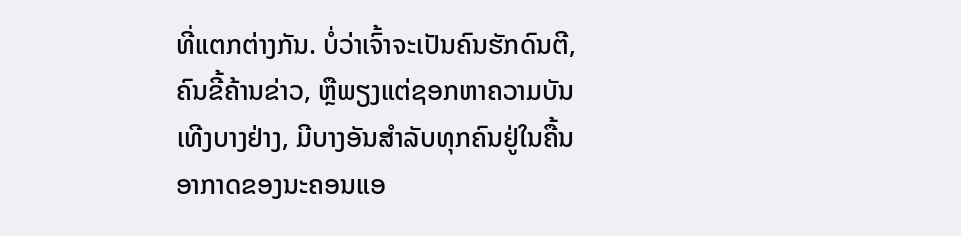ທີ່ແຕກຕ່າງກັນ. ບໍ່ວ່າເຈົ້າຈະເປັນຄົນຮັກດົນຕີ, ຄົນຂີ້ຄ້ານຂ່າວ, ຫຼືພຽງແຕ່ຊອກຫາຄວາມບັນເທີງບາງຢ່າງ, ມີບາງອັນສຳລັບທຸກຄົນຢູ່ໃນຄື້ນອາກາດຂອງນະຄອນແອ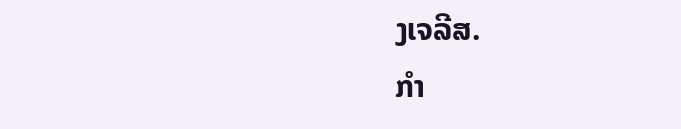ງເຈລີສ.
ກຳ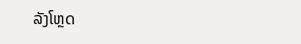ລັງໂຫຼດ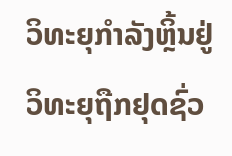ວິທະຍຸກຳລັງຫຼິ້ນຢູ່
ວິທະຍຸຖືກຢຸດຊົ່ວ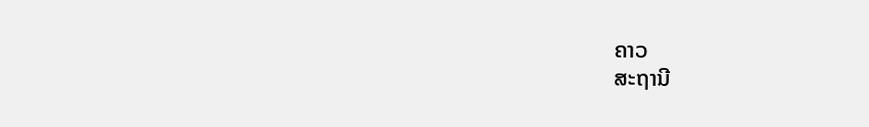ຄາວ
ສະຖານີ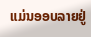ແມ່ນອອບລາຍຢູ່